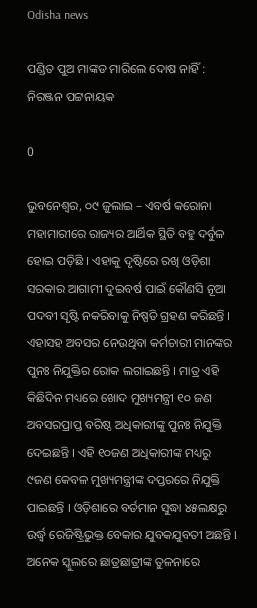Odisha news

ପଣ୍ଡିତ ପୁଅ ମାଙ୍କଡ ମାରିଲେ ଦୋଷ ନାହିଁ : ନିରଞ୍ଜନ ପଟ୍ଟନାୟକ

0

ଭୁବନେଶ୍ୱର, ୦୯ ଜୁଲାଇ – ଏବର୍ଷ କରୋନା ମହାମାରୀରେ ରାଜ୍ୟର ଆର୍ଥିକ ସ୍ଥିତି ବହୁ ଦର୍ବୁଳ ହୋଇ ପଡ଼ିଛି । ଏହାକୁ ଦୃଷ୍ଟିରେ ରଖି ଓଡ଼ିଶା ସରକାର ଆଗାମୀ ଦୁଇବର୍ଷ ପାଇଁ କୌଣସି ନୂଆ ପଦବୀ ସୃଷ୍ଟି ନକରିବାକୁ ନିଷ୍ପତି ଗ୍ରହଣ କରିଛନ୍ତି । ଏହାସହ ଅବସର ନେଉଥିବା କର୍ମଚାରୀ ମାନଙ୍କର ପୁନଃ ନିଯୁକ୍ତିର ରୋକ ଲଗାଇଛନ୍ତି । ମାତ୍ର ଏହି କିଛିଦିନ ମଧ୍ୟରେ ଖୋଦ ମୁଖ୍ୟମନ୍ତ୍ରୀ ୧୦ ଜଣ ଅବସରପ୍ରାପ୍ତ ବରିଷ୍ଠ ଅଧିକାରୀଙ୍କୁ ପୁନଃ ନିଯୁକ୍ତି ଦେଇଛନ୍ତି । ଏହି ୧୦ଜଣ ଅଧିକାରୀଙ୍କ ମଧ୍ୟରୁ ୯ଜଣ କେବଳ ମୁଖ୍ୟମନ୍ତ୍ରୀଙ୍କ ଦପ୍ତରରେ ନିଯୁକ୍ତି ପାଇଛନ୍ତି । ଓଡ଼ିଶାରେ ବର୍ତମାନ ସୁଦ୍ଧା ୪୫ଲକ୍ଷରୁ ଉର୍ଦ୍ଧ୍ୱ ରେଜିଷ୍ଟ୍ରିଭୁକ୍ତ ବେକାର ଯୁବକଯୁବତୀ ଅଛନ୍ତି । ଅନେକ ସ୍କୁଲରେ ଛାତ୍ରଛାତ୍ରୀଙ୍କ ତୁଳନାରେ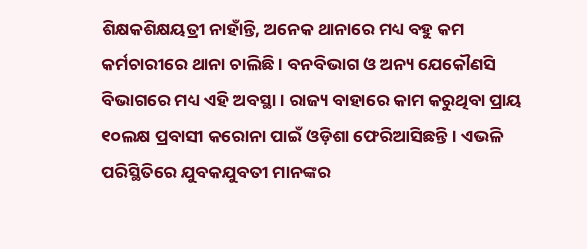ଶିକ୍ଷକଶିକ୍ଷୟତ୍ରୀ ନାହାଁନ୍ତି, ଅନେକ ଥାନାରେ ମଧ୍ୟ ବହୁ କମ କର୍ମଚାରୀରେ ଥାନା ଚାଲିଛି । ବନବିଭାଗ ଓ ଅନ୍ୟ ଯେକୌଣସି ବିଭାଗରେ ମଧ୍ୟ ଏହି ଅବସ୍ଥା । ରାଜ୍ୟ ବାହାରେ କାମ କରୁଥିବା ପ୍ରାୟ ୧୦ଲକ୍ଷ ପ୍ରବାସୀ କରୋନା ପାଇଁ ଓଡ଼ିଶା ଫେରିଆସିଛନ୍ତି । ଏଭଳି ପରିସ୍ଥିତିରେ ଯୁବକଯୁବତୀ ମାନଙ୍କର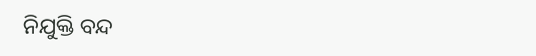ନିଯୁକ୍ତି ବନ୍ଦ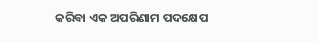କରିବା ଏକ ଅପରିଣାମ ପଦକ୍ଷେପ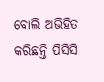ବୋଲି ଅଭିହିତ କରିଛନ୍ତି ପିସିସି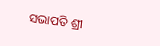ସଭାପତି ଶ୍ରୀ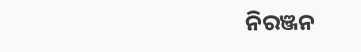ନିରଞ୍ଜନ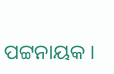ପଟ୍ଟନାୟକ ।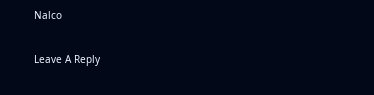Nalco

Leave A Reply